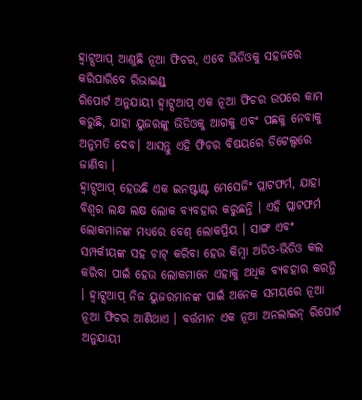ହ୍ଵାଟ୍ସଆପ୍ ଆଣୁଛି ନୂଆ ଫିଚର, ଏବେ ଭିଡିଓକୁ ସହଜରେ କରିପାରିବେ ରିଭାଇଣ୍ଡ୍
ରିପୋର୍ଟ ଅନୁଯାୟୀ ହ୍ଵାଟ୍ସଆପ୍ ଏକ ନୂଆ ଫିଚର ଉପରେ କାମ କରୁଛି, ଯାହା ୟୁଜରଙ୍କୁ ଭିଡିଓକୁ ଆଗକୁ ଏବଂ ପଛକୁ ନେବାକୁ ଅନୁମତି ଦେବ। ଆସନ୍ତୁ ଏହି ଫିଚର ବିଷୟରେ ଡିଟେଲ୍ସରେ ଜାଣିବା ।
ହ୍ଵାଟ୍ସଆପ୍ ହେଉଛି ଏକ ଇନଷ୍ଟାଣ୍ଟ ମେସେଜିଂ ପ୍ଲାଟଫର୍ମ, ଯାହା ବିଶ୍ୱର ଲକ୍ଷ ଲକ୍ଷ ଲୋକ ବ୍ୟବହାର କରୁଛନ୍ତି । ଏହି ପ୍ଲାଟଫର୍ମ ଲୋକମାନଙ୍କ ମଧ୍ୟରେ ବେଶ୍ ଲୋକପ୍ରିୟ । ସାଙ୍ଗ ଏବଂ ସମ୍ପର୍କୀୟଙ୍କ ସହ ଚାଟ୍ କରିବା ହେଉ କିମ୍ବା ଅଡିଓ-ଭିଡିଓ କଲ କରିବା ପାଇଁ ହେଉ ଲୋକମାନେ ଏହାକୁ ଅଧିକ ବ୍ୟବହାର କରନ୍ତି । ହ୍ଵାଟ୍ସଆପ୍ ନିଜ ୟୁଜରମାନଙ୍କ ପାଇଁ ଅନେକ ସମୟରେ ନୂଆ ନୂଆ ଫିଚର ଆଣିଥାଏ । ବର୍ତ୍ତମାନ ଏକ ନୂଆ ଅନଲାଇନ୍ ରିପୋର୍ଟ ଅନୁଯାୟୀ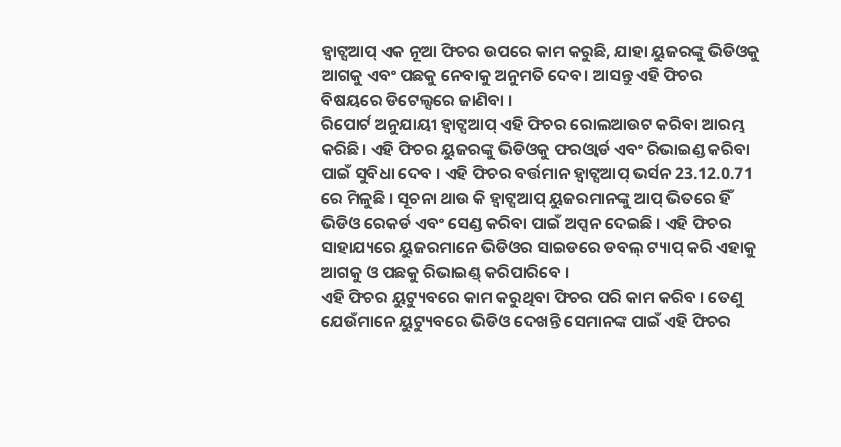ହ୍ଵାଟ୍ସଆପ୍ ଏକ ନୂଆ ଫିଚର ଉପରେ କାମ କରୁଛି, ଯାହା ୟୁଜରଙ୍କୁ ଭିଡିଓକୁ ଆଗକୁ ଏବଂ ପଛକୁ ନେବାକୁ ଅନୁମତି ଦେବ। ଆସନ୍ତୁ ଏହି ଫିଚର ବିଷୟରେ ଡିଟେଲ୍ସରେ ଜାଣିବା ।
ରିପୋର୍ଟ ଅନୁଯାୟୀ ହ୍ଵାଟ୍ସଆପ୍ ଏହି ଫିଚର ରୋଲଆଉଟ କରିବା ଆରମ୍ଭ କରିଛି। ଏହି ଫିଚର ୟୁଜରଙ୍କୁ ଭିଡିଓକୁ ଫରଓ୍ଵାର୍ଡ ଏବଂ ରିଭାଇଣ୍ଡ କରିବା ପାଇଁ ସୁବିଧା ଦେବ । ଏହି ଫିଚର ବର୍ତ୍ତମାନ ହ୍ଵାଟ୍ସଆପ୍ ଭର୍ସନ 23.12.0.71 ରେ ମିଳୁଛି । ସୂଚନା ଥାଉ କି ହ୍ଵାଟ୍ସଆପ୍ ୟୁଜରମାନଙ୍କୁ ଆପ୍ ଭିତରେ ହିଁ ଭିଡିଓ ରେକର୍ଡ ଏବଂ ସେଣ୍ଡ କରିବା ପାଇଁ ଅପ୍ସନ ଦେଇଛି । ଏହି ଫିଚର ସାହାଯ୍ୟରେ ୟୁଜରମାନେ ଭିଡିଓର ସାଇଡରେ ଡବଲ୍ ଟ୍ୟାପ୍ କରି ଏହାକୁ ଆଗକୁ ଓ ପଛକୁ ରିଭାଇଣ୍ଡ୍ କରିପାରିବେ ।
ଏହି ଫିଚର ୟୁଟ୍ୟୁବରେ କାମ କରୁଥିବା ଫିଚର ପରି କାମ କରିବ । ତେଣୁ ଯେଉଁମାନେ ୟୁଟ୍ୟୁବରେ ଭିଡିଓ ଦେଖନ୍ତି ସେମାନଙ୍କ ପାଇଁ ଏହି ଫିଚର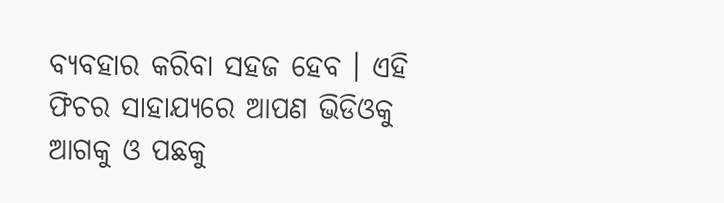ବ୍ୟବହାର କରିବା ସହଜ ହେବ । ଏହି ଫିଚର ସାହାଯ୍ୟରେ ଆପଣ ଭିଡିଓକୁ ଆଗକୁ ଓ ପଛକୁ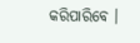କରିପାରିବେ ।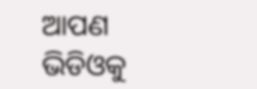ଆପଣ ଭିଡିଓକୁ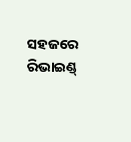ସହଜରେ ରିଭାଇଣ୍ଡ୍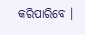କରିପାରିବେ ।